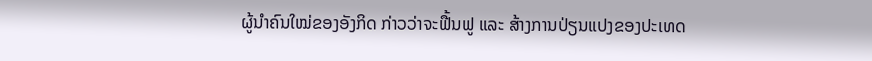ຜູ້ນໍາຄົນໃໝ່ຂອງອັງກິດ ກ່າວວ່າຈະຟື້ນຟູ ແລະ ສ້າງການປ່ຽນແປງຂອງປະເທດ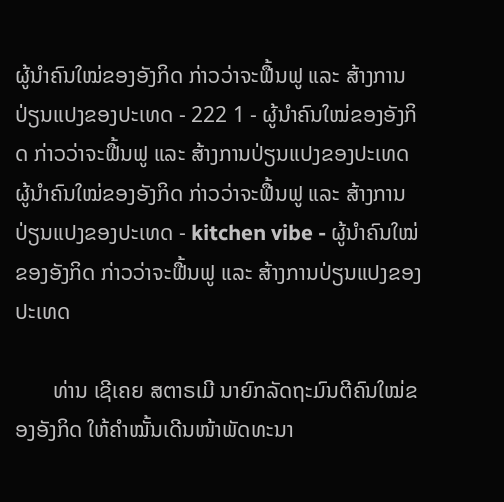ຜູ້ນໍາຄົນໃໝ່ຂອງອັງກິດ ກ່າວວ່າຈະຟື້ນຟູ ແລະ ສ້າງການປ່ຽນແປງຂອງປະເທດ - 222 1 - ຜູ້ນໍາຄົນໃໝ່ຂອງອັງກິດ ກ່າວວ່າຈະຟື້ນຟູ ແລະ ສ້າງການປ່ຽນແປງຂອງປະເທດ
ຜູ້ນໍາຄົນໃໝ່ຂອງອັງກິດ ກ່າວວ່າຈະຟື້ນຟູ ແລະ ສ້າງການປ່ຽນແປງຂອງປະເທດ - kitchen vibe - ຜູ້ນໍາຄົນໃໝ່ຂອງອັງກິດ ກ່າວວ່າຈະຟື້ນຟູ ແລະ ສ້າງການປ່ຽນແປງຂອງປະເທດ

       ທ່ານ ເຊີເຄຍ ສຕາຣເມີ ນາຍົກລັດຖະມົນຕີຄົນໃໝ່ຂອງອັງກິດ ໃຫ້ຄໍາໝັ້ນເດີນໜ້າພັດທະນາ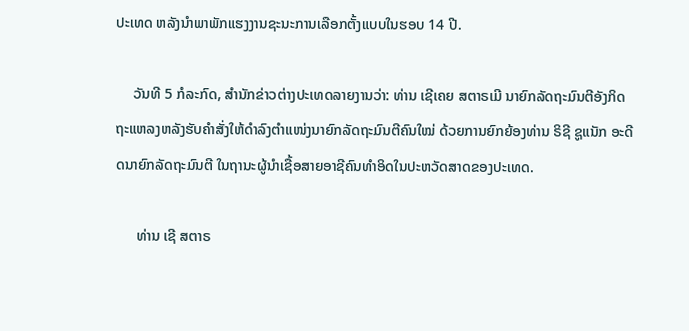ປະເທດ ຫລັງນໍາພາພັກແຮງງານຊະນະການເລືອກຕັ້ງແບບໃນຮອບ 14 ປີ.

     ວັນທີ 5 ກໍລະກົດ, ສໍານັກຂ່າວຕ່າງປະເທດລາຍງານວ່າ: ທ່ານ ເຊີເຄຍ ສຕາຣເມີ ນາຍົກລັດຖະມົນຕີອັງກິດ ຖະແຫລງຫລັງຮັບຄໍາສັ່ງໃຫ້ດໍາລົງຕໍາແໜ່ງນາຍົກລັດຖະມົນຕີຄົນໃໝ່ ດ້ວຍການຍົກຍ້ອງທ່ານ ຣິຊີ ຊູແນັກ ອະດີດນາຍົກລັດຖະມົນຕີ ໃນຖານະຜູ້ນໍາເຊື້ອສາຍອາຊີຄົນທໍາອິດໃນປະຫວັດສາດຂອງປະເທດ.

      ທ່ານ ເຊີ ສຕາຣ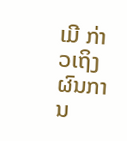ເມີ ກ່າວເຖິງຜົນການ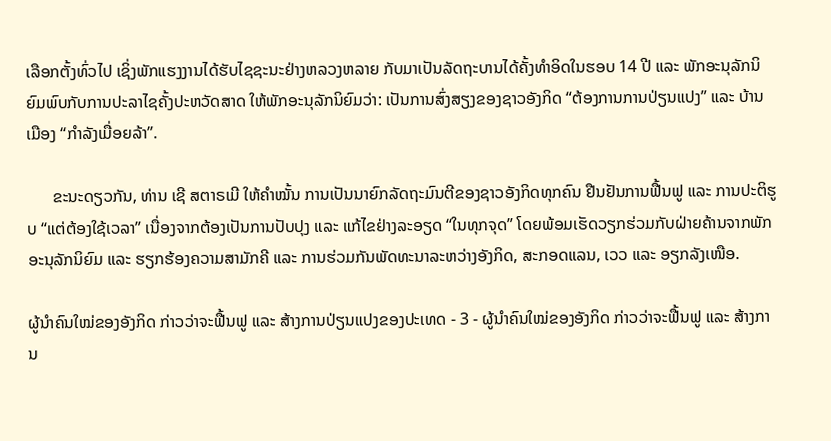ເລືອກຕັ້ງທົ່ວໄປ ເຊິ່ງພັກແຮງງານໄດ້ຮັບໄຊຊະນະຢ່າງຫລວງຫລາຍ ກັບມາເປັນລັດຖະບານໄດ້ຄັ້ງທໍາອິດໃນຮອບ 14 ປີ ແລະ ພັກອະນຸລັກນິຍົມພົບກັບການປະລາໄຊຄັ້ງປະຫວັດສາດ ໃຫ້ພັກອະນຸລັກນິຍົມວ່າ: ເປັນການສົ່ງສຽງຂອງຊາວອັງກິດ “ຕ້ອງການການປ່ຽນແປງ” ແລະ ບ້ານເມືອງ “ກໍາລັງເມື່ອຍລ້າ”.

      ຂະນະດຽວກັນ, ທ່ານ ເຊີ ສຕາຣເມີ ໃຫ້ຄໍາໝັ້ນ ການເປັນນາຍົກລັດຖະມົນຕີຂອງຊາວອັງກິດທຸກຄົນ ຢືນຢັນການຟື້ນຟູ ແລະ ການປະຕິຮູບ “ແຕ່ຕ້ອງໃຊ້ເວລາ” ເນື່ອງຈາກຕ້ອງເປັນການປັບປຸງ ແລະ ແກ້ໄຂຢ່າງລະອຽດ “ໃນທຸກຈຸດ” ໂດຍພ້ອມເຮັດວຽກຮ່ວມກັບຝ່າຍຄ້ານຈາກພັກອະນຸລັກນິຍົມ ແລະ ຮຽກຮ້ອງຄວາມສາມັກຄີ ແລະ ການຮ່ວມກັນພັດທະນາລະຫວ່າງອັງກິດ, ສະກອດແລນ, ເວວ ແລະ ອຽກລັງເໜືອ.

ຜູ້ນໍາຄົນໃໝ່ຂອງອັງກິດ ກ່າວວ່າຈະຟື້ນຟູ ແລະ ສ້າງການປ່ຽນແປງຂອງປະເທດ - 3 - ຜູ້ນໍາຄົນໃໝ່ຂອງອັງກິດ ກ່າວວ່າຈະຟື້ນຟູ ແລະ ສ້າງການ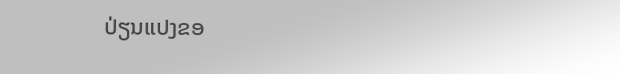ປ່ຽນແປງຂອ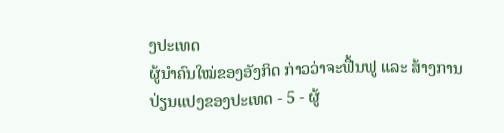ງປະເທດ
ຜູ້ນໍາຄົນໃໝ່ຂອງອັງກິດ ກ່າວວ່າຈະຟື້ນຟູ ແລະ ສ້າງການປ່ຽນແປງຂອງປະເທດ - 5 - ຜູ້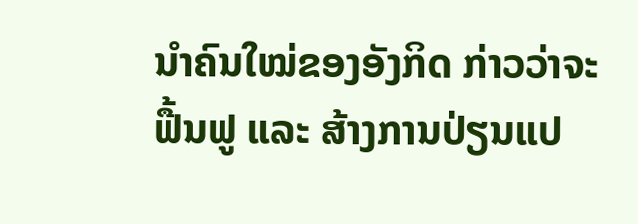ນໍາຄົນໃໝ່ຂອງອັງກິດ ກ່າວວ່າຈະຟື້ນຟູ ແລະ ສ້າງການປ່ຽນແປ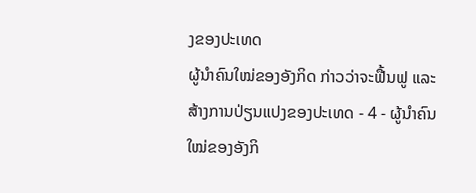ງຂອງປະເທດ
ຜູ້ນໍາຄົນໃໝ່ຂອງອັງກິດ ກ່າວວ່າຈະຟື້ນຟູ ແລະ ສ້າງການປ່ຽນແປງຂອງປະເທດ - 4 - ຜູ້ນໍາຄົນໃໝ່ຂອງອັງກິ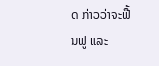ດ ກ່າວວ່າຈະຟື້ນຟູ ແລະ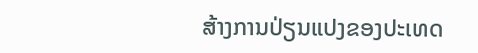ສ້າງການປ່ຽນແປງຂອງປະເທດ